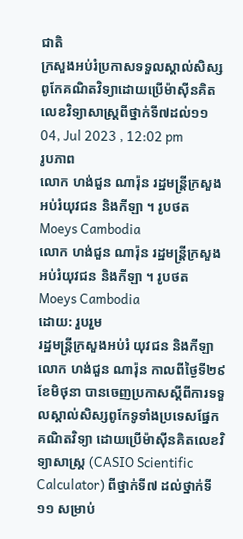ជាតិ
ក្រសួងអប់រំប្រកាសទទួលស្គាល់សិស្សពូកែគណិតវិទ្យាដោយប្រើម៉ាស៊ីនគិតលេខវិទ្យាសាស្ត្រពីថ្នាក់ទី៧ដល់១១
04, Jul 2023 , 12:02 pm
រូបភាព
លោក ហង់ជួន ណារ៉ុន រដ្ឋមន្ត្រីក្រសួងអប់រំយុវជន និងកីឡា ។ រូបថត Moeys Cambodia
លោក ហង់ជួន ណារ៉ុន រដ្ឋមន្ត្រីក្រសួងអប់រំយុវជន និងកីឡា ។ រូបថត Moeys Cambodia
ដោយ: រួបរួម
រដ្ឋមន្ត្រីក្រសួងអប់រំ យុវជន និងកីឡា លោក ហង់ជួន ណារ៉ុន កាលពីថ្ងៃទី២៩ ខែមិថុនា បានចេញប្រកាសស្តីពីការទទួលស្គាល់សិស្សពូកែទូទាំងប្រទេសផ្នែកគណិតវិទ្យា ដោយប្រើម៉ាស៊ីនគិតលេខវិទ្យាសាស្ត្រ (CASIO Scientific Calculator) ពីថ្នាក់ទី៧ ដល់ថ្នាក់ទី១១ សម្រាប់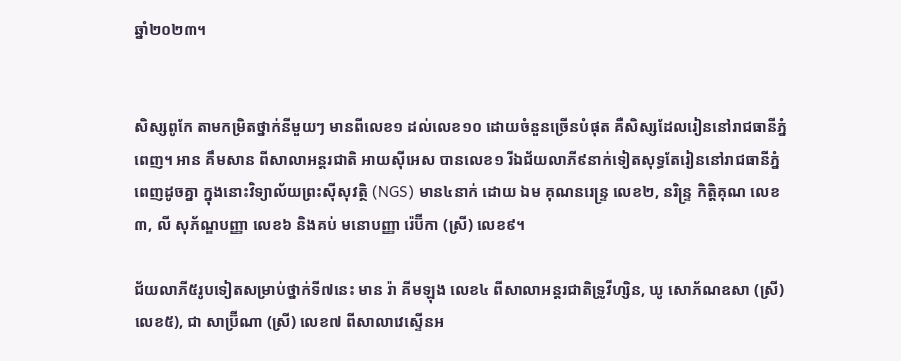ឆ្នាំ២០២៣។


សិស្សពូកែ តាមកម្រិតថ្នាក់នីមួយៗ មានពីលេខ១ ដល់លេខ១០ ដោយចំនួនច្រើនបំផុត គឺសិស្សដែលរៀននៅរាជធានីភ្នំពេញ។ អាន គឹមសាន ពីសាលាអន្តរជាតិ អាយស៊ីអេស បានលេខ១ រីឯជ័យលាភី៩នាក់ទៀតសុទ្ធតែរៀននៅរាជធានីភ្នំពេញដូចគ្នា ក្នុងនោះវិទ្យាល័យព្រះស៊ីសុវត្ថិ (NGS) មាន៤នាក់ ដោយ ឯម គុណនរេន្ទ្រ លេខ២, នរិន្ទ្រ កិត្តិគុណ លេខ៣, លី សុភ័ណ្ឌបញ្ញា លេខ៦ និងគប់ មនោបញ្ញា រ៉េប៊ីកា (ស្រី) លេខ៩។

ជ័យលាភី៥រូបទៀតសម្រាប់ថ្នាក់ទី៧នេះ មាន រ៉ា គីមឡុង លេខ៤ ពីសាលាអន្តរជាតិទ្រូវីហ្សិន, ឃូ សោភ័ណឧសា (ស្រី) លេខ៥), ជា សាប្រ៊ីណា (ស្រី) លេខ៧ ពីសាលាវេស្ទើនអ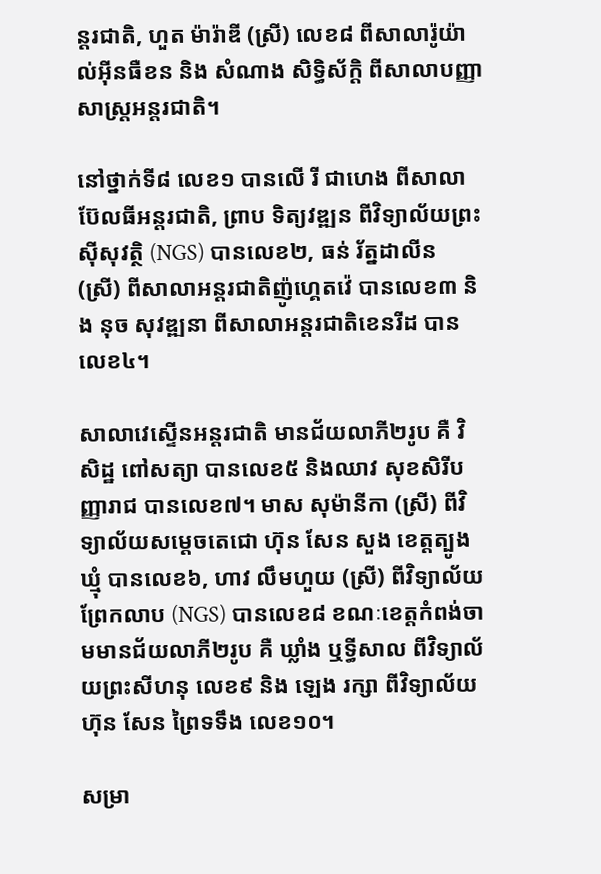ន្តរជាតិ, ហួត ម៉ារ៉ាឌី (ស្រី) លេខ៨ ពីសាលារ៉ូយ៉ាល់អ៊ីនធឺខន និង សំណាង សិទ្ធិស័ក្តិ ពីសាលាបញ្ញាសាស្ត្រអន្តរជាតិ។

នៅថ្នាក់ទី៨ លេខ១ បានលើ រី ជាហេង ពីសាលាប៊ែលធីអន្តរជាតិ, ព្រាប ទិត្យវឌ្ឍន ពីវិទ្យាល័យព្រះស៊ីសុវត្ថិ (NGS) បានលេខ២, ធន់ រ័ត្នដាលីន (ស្រី) ពីសាលាអន្តរជាតិញ៉ូហ្គេតវ៉េ បានលេខ៣ និង នុច សុវឌ្ឍនា ពីសាលាអន្តរជាតិខេនរីដ បានលេខ៤។

សាលាវេស្ទើនអន្តរជាតិ មានជ័យលាភី២រូប គឺ វិសិដ្ឋ ពៅសត្យា បានលេខ៥ និងឈាវ សុខសិរីបញ្ញារាជ បានលេខ៧។ មាស សុម៉ានីកា (ស្រី) ពីវិទ្យាល័យសម្តេចតេជោ ហ៊ុន សែន សួង ខេត្តត្បូងឃ្មុំ បានលេខ៦, ហាវ លឹមហួយ (ស្រី) ពីវិទ្យាល័យព្រែកលាប (NGS) បានលេខ៨ ខណៈខេត្តកំពង់ចាមមានជ័យលាភី២រូប គឺ ឃ្លាំង ឬទ្ធីសាល ពីវិទ្យាល័យព្រះសីហនុ លេខ៩ និង ឡេង រក្សា ពីវិទ្យាល័យហ៊ុន សែន ព្រៃទទឹង លេខ១០។

សម្រា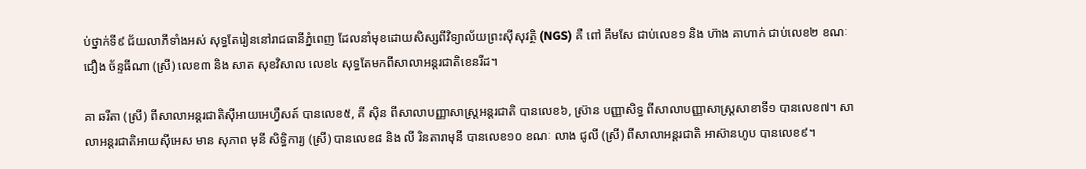ប់ថ្នាក់ទី៩ ជ័យលាភីទាំងអស់ សុទ្ធតែរៀននៅរាជធានីភ្នំពេញ ដែលនាំមុខដោយសិស្សពីវិទ្យាល័យព្រះស៊ីសុវត្ថិ (NGS) គឺ ពៅ គឹមសែ ជាប់លេខ១ និង ហ៊ាង គាហាក់ ជាប់លេខ២ ខណៈ ជឿង ច័ន្ទធីណា (ស្រី) លេខ៣ និង សាត សុខវិសាល លេខ៤ សុទ្ធតែមកពីសាលាអន្តរជាតិខេនរីដ។

គា ឆរីតា (ស្រី) ពីសាលាអន្តរជាតិស៊ីអាយអេហ្វឺសត៍ បានលេខ៥, គី ស៊ិន ពីសាលាបញ្ញាសាស្ត្រអន្តរជាតិ បានលេខ៦, ស្រ៊ាន បញ្ញាសិទ្ធ ពីសាលាបញ្ញាសាស្ត្រសាខាទី១ បានលេខ៧។ សាលាអន្តរជាតិអាយស៊ីអេស មាន សុភាព មុនី សិទ្ធិការ្យ (ស្រី) បានលេខ៨ និង លី រិនតារាមុនី បានលេខ១០ ខណៈ លាង ជូលី (ស្រី) ពីសាលាអន្តរជាតិ អាស៊ានហូប បានលេខ៩។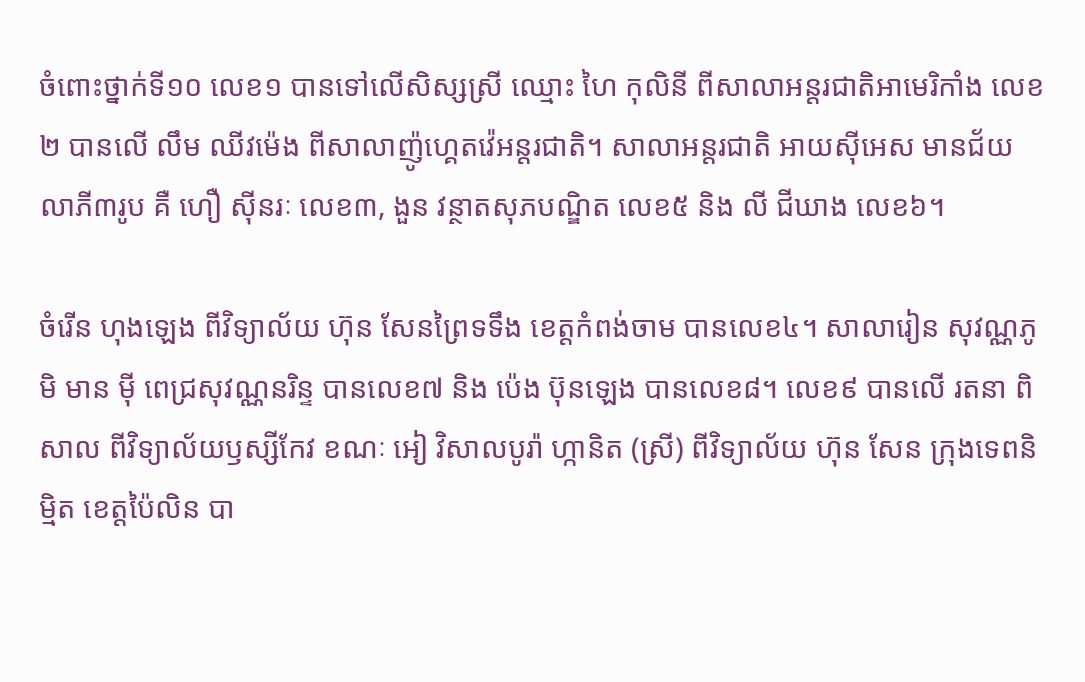ចំពោះថ្នាក់ទី១០ លេខ១ បានទៅលើសិស្សស្រី ឈ្មោះ ហៃ កុលិនី ពីសាលាអន្តរជាតិអាមេរិកាំង លេខ២ បានលើ លឹម ឈីវម៉េង ពីសាលាញ៉ូហ្គេតវ៉េអន្តរជាតិ។ សាលាអន្តរជាតិ អាយស៊ីអេស មានជ័យលាភី៣រូប គឺ ហឿ ស៊ីនរៈ លេខ៣, ងួន វន្ថាតសុភបណ្ឌិត លេខ៥ និង លី ជីឃាង លេខ៦។

ចំរើន ហុងឡេង ពីវិទ្យាល័យ ហ៊ុន សែនព្រៃទទឹង ខេត្តកំពង់ចាម បានលេខ៤។ សាលារៀន សុវណ្ណភូមិ មាន ម៉ី ពេជ្រសុវណ្ណនរិន្ទ បានលេខ៧ និង ប៉េង ប៊ុនឡេង បានលេខ៨។ លេខ៩ បានលើ រតនា ពិសាល ពីវិទ្យាល័យឫស្សីកែវ ខណៈ អៀ វិសាលបូរ៉ា ហ្កានិត (ស្រី) ពីវិទ្យាល័យ ហ៊ុន សែន ក្រុងទេពនិម្មិត ខេត្តប៉ៃលិន បា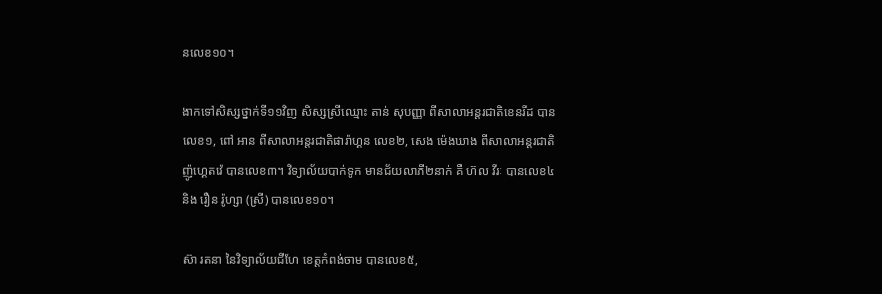នលេខ១០។

ងាកទៅសិស្សថ្នាក់ទី១១វិញ សិស្សស្រីឈ្មោះ តាន់ សុបញ្ញា ពីសាលាអន្តរជាតិខេនរីដ បានលេខ១, ពៅ អាន ពីសាលាអន្តរជាតិផារ៉ាហ្គន លេខ២, សេង ម៉េងឃាង ពីសាលាអន្តរជាតិញ៉ូហ្គេតវ៉េ បានលេខ៣។ វិទ្យាល័យបាក់ទូក មានជ័យលាភី២នាក់ គឺ ហ៊ល វីរៈ បានលេខ៤ និង រឿន រ៉ូហ្សា (ស្រី) បានលេខ១០។

ស៊ា រតនា នៃវិទ្យាល័យជីហែ ខេត្តកំពង់ចាម បានលេខ៥,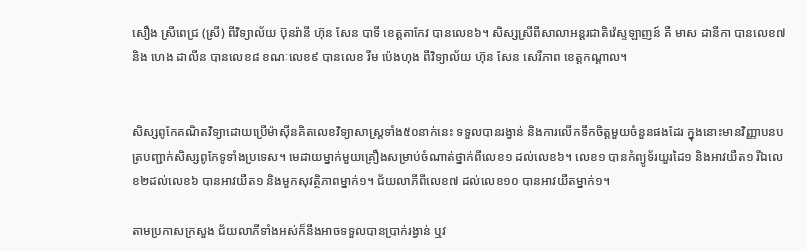សឿង ស្រីពេជ្រ (ស្រី) ពីវិទ្យាល័យ ប៊ុនរ៉ានី ហ៊ុន សែន បាទី ខេត្តតាកែវ បានលេខ៦។ សិស្សស្រីពីសាលាអន្តរជាតិវ៉េស្ទឡាញន៍ គឺ មាស ដានីកា បានលេខ៧ និង ហេង ដាលីន បានលេខ៨ ខណៈលេខ៩ បានលេខ រីម ប៉េងហុង ពីវិទ្យាល័យ ហ៊ុន សែន សេរីភាព ខេត្តកណ្តាល។


សិស្សពូកែគណិតវិទ្យាដោយប្រើម៉ាស៊ីនគិតលេខវិទ្យាសាស្ត្រទាំង៥០នាក់នេះ ទទួលបានរង្វាន់ និងការលើកទឹកចិត្តមួយចំនួនផងដែរ ក្នុងនោះមានវិញ្ញាបនបត្របញ្ជាក់សិស្សពូកែទូទាំងប្រទេស។ មេដាយម្នាក់មួយគ្រឿងសម្រាប់ចំណាត់ថ្នាក់ពីលេខ១ ដល់លេខ៦។ លេខ១ បានកំព្យូទ័រយួរដៃ១ និងអាវយឺត១ រីឯលេខ២ដល់លេខ៦ បានអាវយឺត១ និងមួកសុវត្ថិភាពម្នាក់១។ ជ័យលាភីពីលេខ៧ ដល់លេខ១០ បានអាវយឺតម្នាក់១។

តាមប្រកាសក្រសួង ជ័យលាភីទាំងអស់ក៏នឹងអាចទទួលបានប្រាក់រង្វាន់ ឬវ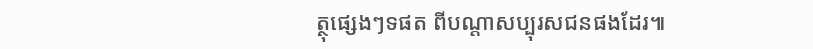ត្ថុផ្សេងៗទផត ពីបណ្តាសប្បុរសជនផងដែរ៕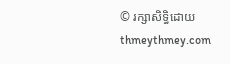© រក្សាសិទ្ធិដោយ thmeythmey.com